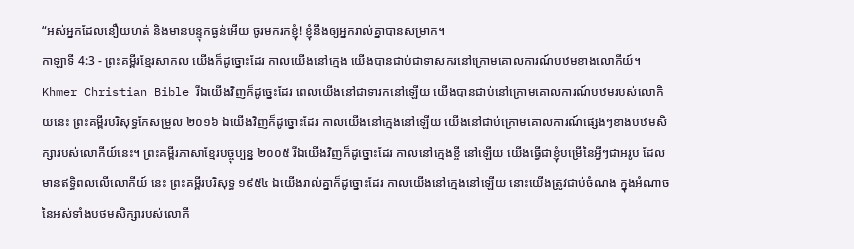“អស់អ្នកដែលនឿយហត់ និងមានបន្ទុកធ្ងន់អើយ ចូរមករកខ្ញុំ! ខ្ញុំនឹងឲ្យអ្នករាល់គ្នាបានសម្រាក។
កាឡាទី 4:3 - ព្រះគម្ពីរខ្មែរសាកល យើងក៏ដូច្នោះដែរ កាលយើងនៅក្មេង យើងបានជាប់ជាទាសករនៅក្រោមគោលការណ៍បឋមខាងលោកីយ៍។ Khmer Christian Bible រីឯយើងវិញក៏ដូច្នេះដែរ ពេលយើងនៅជាទារកនៅឡើយ យើងបានជាប់នៅក្រោមគោលការណ៍បឋមរបស់លោកិយនេះ ព្រះគម្ពីរបរិសុទ្ធកែសម្រួល ២០១៦ ឯយើងវិញក៏ដូច្នោះដែរ កាលយើងនៅក្មេងនៅឡើយ យើងនៅជាប់ក្រោមគោលការណ៍ផ្សេងៗខាងបឋមសិក្សារបស់លោកីយ៍នេះ។ ព្រះគម្ពីរភាសាខ្មែរបច្ចុប្បន្ន ២០០៥ រីឯយើងវិញក៏ដូច្នោះដែរ កាលនៅក្មេងខ្ចី នៅឡើយ យើងធ្វើជាខ្ញុំបម្រើនៃអ្វីៗជាអរូប ដែលមានឥទ្ធិពលលើលោកីយ៍ នេះ ព្រះគម្ពីរបរិសុទ្ធ ១៩៥៤ ឯយើងរាល់គ្នាក៏ដូច្នោះដែរ កាលយើងនៅក្មេងនៅឡើយ នោះយើងត្រូវជាប់ចំណង ក្នុងអំណាចនៃអស់ទាំងបថមសិក្សារបស់លោកី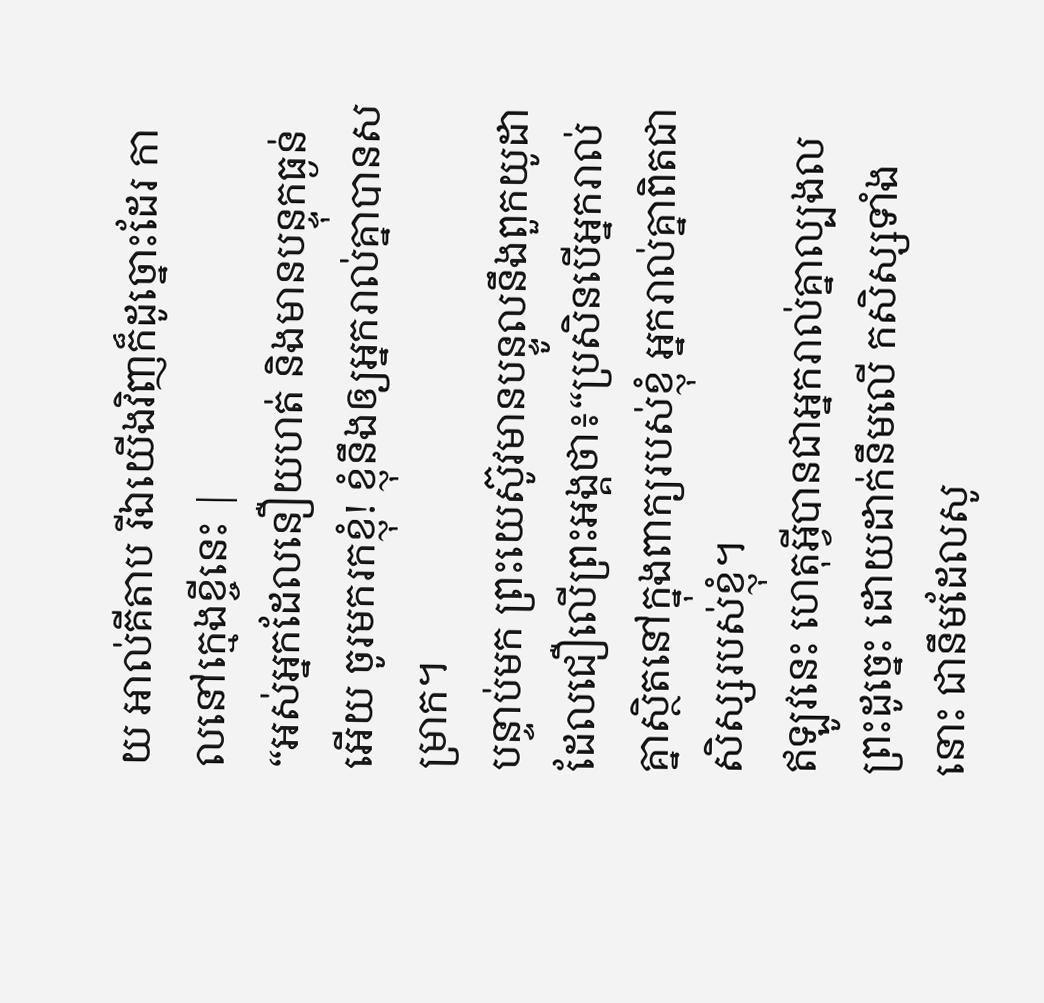យ អាល់គីតាប រីឯយើងវិញក៏ដូច្នោះដែរ កាលនៅក្មេងខ្ចីនេះ |
“អស់អ្នកដែលនឿយហត់ និងមានបន្ទុកធ្ងន់អើយ ចូរមករកខ្ញុំ! ខ្ញុំនឹងឲ្យអ្នករាល់គ្នាបានសម្រាក។
បន្ទាប់មក ព្រះយេស៊ូវមានបន្ទូលនឹងពួកយូដាដែលជឿលើព្រះអង្គថា៖“ប្រសិនបើអ្នករាល់គ្នាស្ថិតនៅក្នុងពាក្យរបស់ខ្ញុំ អ្នករាល់គ្នាពិតជាសិស្សរបស់ខ្ញុំ។
ឥឡូវនេះ ហេតុអ្វីបានជាអ្នករាល់គ្នាល្បងលព្រះដូច្នេះ ដោយដាក់នឹមលើ កសិស្សទាំងនោះ ជានឹមដែលសូ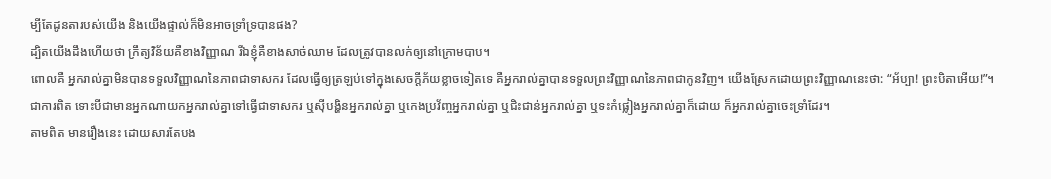ម្បីតែដូនតារបស់យើង និងយើងផ្ទាល់ក៏មិនអាចទ្រាំទ្របានផង?
ដ្បិតយើងដឹងហើយថា ក្រឹត្យវិន័យគឺខាងវិញ្ញាណ រីឯខ្ញុំគឺខាងសាច់ឈាម ដែលត្រូវបានលក់ឲ្យនៅក្រោមបាប។
ពោលគឺ អ្នករាល់គ្នាមិនបានទទួលវិញ្ញាណនៃភាពជាទាសករ ដែលធ្វើឲ្យត្រឡប់ទៅក្នុងសេចក្ដីភ័យខ្លាចទៀតទេ គឺអ្នករាល់គ្នាបានទទួលព្រះវិញ្ញាណនៃភាពជាកូនវិញ។ យើងស្រែកដោយព្រះវិញ្ញាណនេះថា: “អ័ប្បា! ព្រះបិតាអើយ!”។
ជាការពិត ទោះបីជាមានអ្នកណាយកអ្នករាល់គ្នាទៅធ្វើជាទាសករ ឬស៊ីបង្ហិនអ្នករាល់គ្នា ឬកេងប្រវ័ញ្ចអ្នករាល់គ្នា ឬជិះជាន់អ្នករាល់គ្នា ឬទះកំផ្លៀងអ្នករាល់គ្នាក៏ដោយ ក៏អ្នករាល់គ្នាចេះទ្រាំដែរ។
តាមពិត មានរឿងនេះ ដោយសារតែបង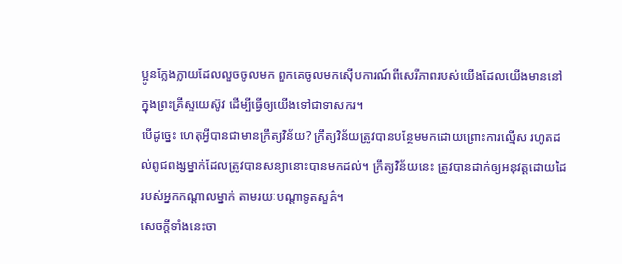ប្អូនក្លែងក្លាយដែលលួចចូលមក ពួកគេចូលមកស៊ើបការណ៍ពីសេរីភាពរបស់យើងដែលយើងមាននៅក្នុងព្រះគ្រីស្ទយេស៊ូវ ដើម្បីធ្វើឲ្យយើងទៅជាទាសករ។
បើដូច្នេះ ហេតុអ្វីបានជាមានក្រឹត្យវិន័យ? ក្រឹត្យវិន័យត្រូវបានបន្ថែមមកដោយព្រោះការល្មើស រហូតដល់ពូជពង្សម្នាក់ដែលត្រូវបានសន្យានោះបានមកដល់។ ក្រឹត្យវិន័យនេះ ត្រូវបានដាក់ឲ្យអនុវត្តដោយដៃរបស់អ្នកកណ្ដាលម្នាក់ តាមរយៈបណ្ដាទូតសួគ៌។
សេចក្ដីទាំងនេះចា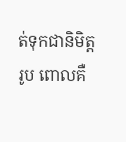ត់ទុកជានិមិត្តរូប ពោលគឺ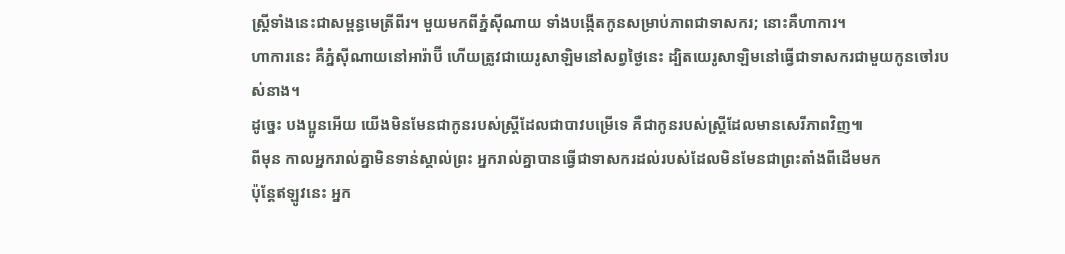ស្ត្រីទាំងនេះជាសម្ពន្ធមេត្រីពីរ។ មួយមកពីភ្នំស៊ីណាយ ទាំងបង្កើតកូនសម្រាប់ភាពជាទាសករ; នោះគឺហាការ។
ហាការនេះ គឺភ្នំស៊ីណាយនៅអារ៉ាប៊ី ហើយត្រូវជាយេរូសាឡិមនៅសព្វថ្ងៃនេះ ដ្បិតយេរូសាឡិមនៅធ្វើជាទាសករជាមួយកូនចៅរបស់នាង។
ដូច្នេះ បងប្អូនអើយ យើងមិនមែនជាកូនរបស់ស្ត្រីដែលជាបាវបម្រើទេ គឺជាកូនរបស់ស្ត្រីដែលមានសេរីភាពវិញ៕
ពីមុន កាលអ្នករាល់គ្នាមិនទាន់ស្គាល់ព្រះ អ្នករាល់គ្នាបានធ្វើជាទាសករដល់របស់ដែលមិនមែនជាព្រះតាំងពីដើមមក
ប៉ុន្តែឥឡូវនេះ អ្នក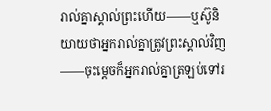រាល់គ្នាស្គាល់ព្រះហើយ——ឬស៊ូនិយាយថាអ្នករាល់គ្នាត្រូវព្រះស្គាល់វិញ——ចុះម្ដេចក៏អ្នករាល់គ្នាត្រឡប់ទៅរ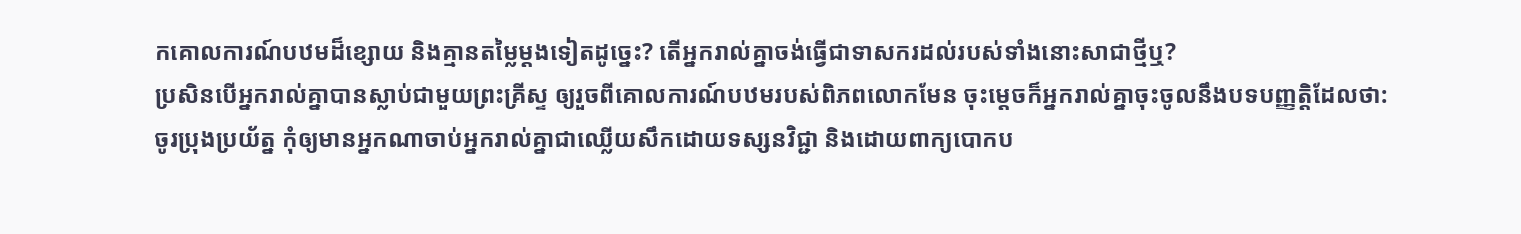កគោលការណ៍បឋមដ៏ខ្សោយ និងគ្មានតម្លៃម្ដងទៀតដូច្នេះ? តើអ្នករាល់គ្នាចង់ធ្វើជាទាសករដល់របស់ទាំងនោះសាជាថ្មីឬ?
ប្រសិនបើអ្នករាល់គ្នាបានស្លាប់ជាមួយព្រះគ្រីស្ទ ឲ្យរួចពីគោលការណ៍បឋមរបស់ពិភពលោកមែន ចុះម្ដេចក៏អ្នករាល់គ្នាចុះចូលនឹងបទបញ្ញត្តិដែលថា:
ចូរប្រុងប្រយ័ត្ន កុំឲ្យមានអ្នកណាចាប់អ្នករាល់គ្នាជាឈ្លើយសឹកដោយទស្សនវិជ្ជា និងដោយពាក្យបោកប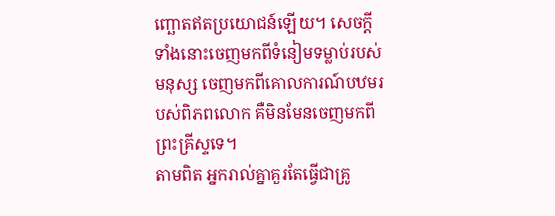ញ្ឆោតឥតប្រយោជន៍ឡើយ។ សេចក្ដីទាំងនោះចេញមកពីទំនៀមទម្លាប់របស់មនុស្ស ចេញមកពីគោលការណ៍បឋមរបស់ពិភពលោក គឺមិនមែនចេញមកពីព្រះគ្រីស្ទទេ។
តាមពិត អ្នករាល់គ្នាគួរតែធ្វើជាគ្រូ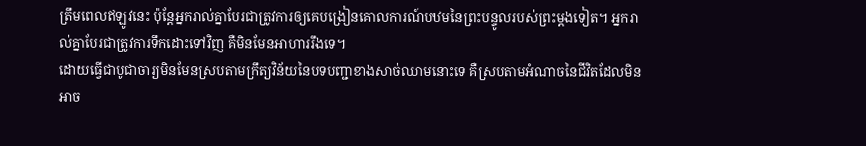ត្រឹមពេលឥឡូវនេះ ប៉ុន្តែអ្នករាល់គ្នាបែរជាត្រូវការឲ្យគេបង្រៀនគោលការណ៍បឋមនៃព្រះបន្ទូលរបស់ព្រះម្ដងទៀត។ អ្នករាល់គ្នាបែរជាត្រូវការទឹកដោះទៅវិញ គឺមិនមែនអាហាររឹងទេ។
ដោយធ្វើជាបូជាចារ្យមិនមែនស្របតាមក្រឹត្យវិន័យនៃបទបញ្ជាខាងសាច់ឈាមនោះទេ គឺស្របតាមអំណាចនៃជីវិតដែលមិនអាច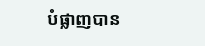បំផ្លាញបាន